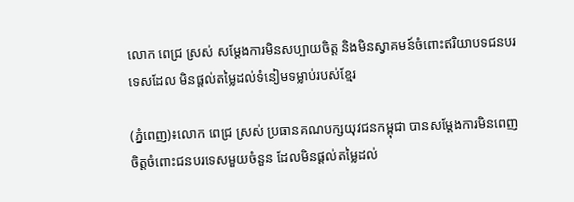លោក ពេជ្រ ស្រស់ សម្តែងការមិនសប្បាយចិត្ត និងមិនស្វាគមន៍ចំពោះឥរិយាបទជនបរទេសដែល មិនផ្តល់តម្លៃដល់ទំនៀមទម្លាប់របស់ខ្មែរ

(ភ្នំពេញ)៖លោក ពេជ្រ ស្រស់ ប្រធានគណបក្សយុវជនកម្ពុជា បានសម្ដែងការមិនពេញចិត្តចំពោះជនបរទេសមួយចំនួន ដែលមិនផ្តល់តម្លៃដល់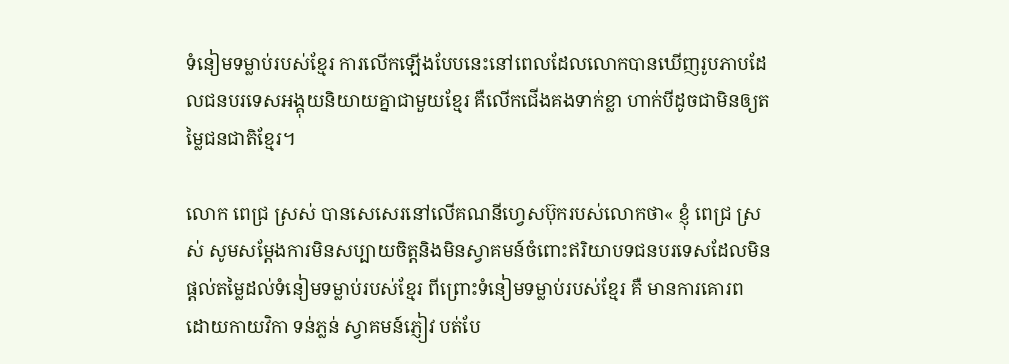ទំនៀមទម្លាប់របស់ខ្មែរ ការលើកឡើងបែបនេះនៅពេលដែលលោកបានឃើញរូបភាបដែលជនបរទេសអង្គុយនិយាយគ្នាជាមួយខ្មែរ គឺលើកជើងគងទាក់ខ្លា ហាក់បីដូចជាមិនឲ្យតម្លៃជនជាតិខ្មែរ។

លោក ពេជ្រ ស្រស់ បានសេសេរនៅលើគណនីហ្វេសប៊ុករបស់លោកថា« ខ្ញុំ ពេជ្រ ស្រស់ សូមសម្តែងការមិនសប្បាយចិត្តនិងមិនស្វាគមន៍ចំពោះឥរិយាបទជនបរទេសដែលមិនផ្តល់តម្លៃដល់ទំនៀមទម្លាប់របស់ខ្មែរ ពីព្រោះទំនៀមទម្លាប់របស់ខ្មែរ គឺ មានការគោរព ដោយកាយវិកា ទន់ភ្លន់ ស្វាគមន៍ភ្ញៀវ បត់បែ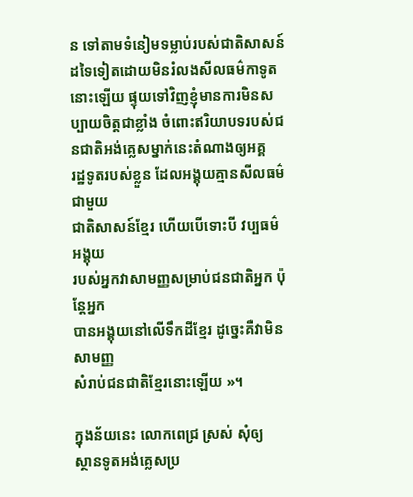ន ទៅតាមទំនៀមទម្លាប់របស់ជាតិសាសន៍ដទៃទៀតដោយមិនរំលងសីលធម៌កាទូតនោះឡើយ ផ្ទុយទៅវិញខ្ញុំមានការមិនសប្បាយចិត្តជាខ្លាំង ចំពោះឥរិយាបទរបស់ជនជាតិអង់គ្លេសម្នាក់នេះតំណាងឲ្យអគ្គ
រដ្ឋទូតរបស់ខ្លួន ដែលអង្គុយគ្មានសីលធម៌ជាមួយ
ជាតិសាសន៍ខ្មែរ ហើយបើទោះបី វប្បធម៌ អង្គុយ
របស់អ្នកវាសាមញ្ញសម្រាប់ជនជាតិអ្នក ប៉ុន្តែអ្នក
បានអង្គុយនៅលើទឹកដីខ្មែរ ដូច្នេះគឺវាមិនសាមញ្ញ
សំរាប់ជនជាតិខ្មែរនោះឡើយ »។

ក្នុងន័យនេះ លោកពេជ្រ ស្រស់ សុំឲ្យ
ស្ថានទូតអង់គ្លេសប្រ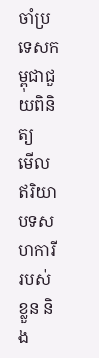ចាំប្រទេសកម្ពុជាជួយពិនិត្យ
មើលឥរិយាបទសហការីរបស់ខ្លួន និង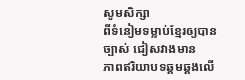សូមសិក្សា
ពីទំនៀមទម្លាប់ខ្មែរឲ្យបានច្បាស់ ជៀសវាងមាន
ភាពឥរិយាបទឆ្គមឆ្គងលើ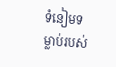ទំនៀមទម្លាប់របស់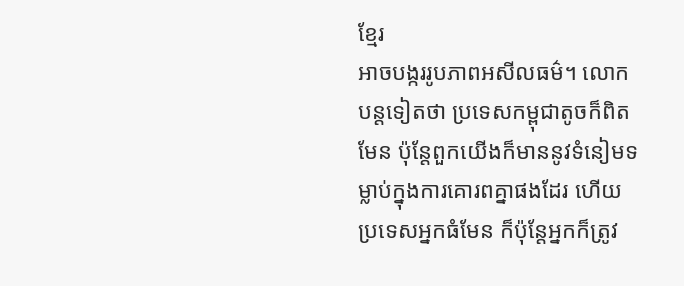ខ្មែរ
អាចបង្កររូបភាពអសីលធម៌។ លោកបន្តទៀតថា ប្រទេសកម្ពុជាតូចក៏ពិតមែន ប៉ុន្តែពួកយើងក៏មាននូវទំនៀមទម្លាប់ក្នុងការគោរពគ្នាផងដែរ ហើយប្រទេសអ្នកធំមែន ក៏ប៉ុន្តែអ្នកក៏ត្រូវ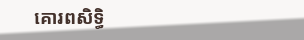គោរពសិទ្ធិ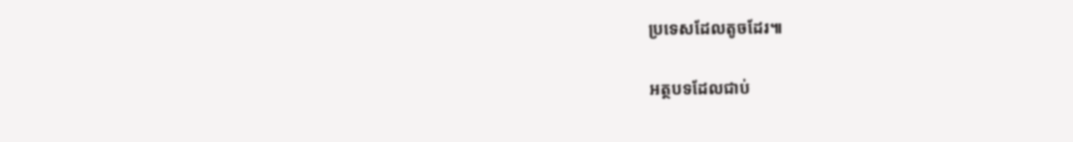ប្រទេសដែលតូចដែរ៕

អត្ថបទដែលជាប់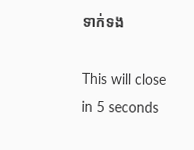ទាក់ទង

This will close in 5 seconds